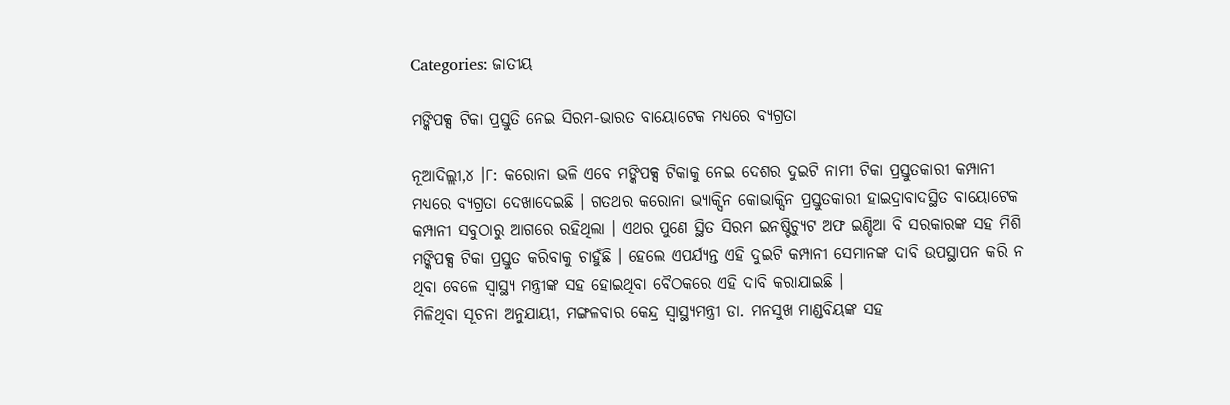Categories: ଜାତୀୟ

ମଙ୍କିପକ୍ସ ଟିକା ପ୍ରସ୍ତୁତି ନେଇ ସିରମ-ଭାରତ ବାୟୋଟେକ ମଧ୍ୟରେ ବ୍ୟଗ୍ରତା

ନୂଆଦିଲ୍ଲୀ,୪ ।୮: କରୋନା ଭଳି ଏବେ ମଙ୍କିପକ୍ସ ଟିକାକୁ ନେଇ ଦେଶର ଦୁଇଟି ନାମୀ ଟିକା ପ୍ରସ୍ତୁତକାରୀ କମ୍ପାନୀ ମଧ୍ୟରେ ବ୍ୟଗ୍ରତା ଦେଖାଦେଇଛି । ଗତଥର କରୋନା ଭ୍ୟାକ୍ସିନ କୋଭାକ୍ସିନ ପ୍ରସ୍ତୁତକାରୀ ହାଇଦ୍ରାବାଦସ୍ଥିତ ବାୟୋଟେକ କମ୍ପାନୀ ସବୁଠାରୁ ଆଗରେ ରହିଥିଲା । ଏଥର ପୁଣେ ସ୍ଥିତ ସିରମ ଇନଷ୍ଟିଚ୍ୟୁଟ ଅଫ ଇଣ୍ଡିଆ ବି ସରକାରଙ୍କ ସହ ମିଶି ମଙ୍କିପକ୍ସ ଟିକା ପ୍ରସ୍ତୁତ କରିବାକୁ ଚାହୁଁଛି । ହେଲେ ଏପର୍ଯ୍ୟନ୍ତ ଏହି ଦୁଇଟି କମ୍ପାନୀ ସେମାନଙ୍କ ଦାବି ଉପସ୍ଥାପନ କରି ନ ଥିବା ବେଳେ ସ୍ୱାସ୍ଥ୍ୟ ମନ୍ତ୍ରୀଙ୍କ ସହ ହୋଇଥିବା ବୈଠକରେ ଏହି ଦାବି କରାଯାଇଛି ।
ମିଳିଥିବା ସୂଚନା ଅନୁଯାୟୀ, ମଙ୍ଗଳବାର କେନ୍ଦ୍ର ସ୍ୱାସ୍ଥ୍ୟମନ୍ତ୍ରୀ ଡା. ମନସୁଖ ମାଣ୍ଡବିୟଙ୍କ ସହ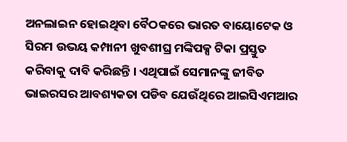ଅନଲାଇନ ହୋଇଥିବା ବୈଠକରେ ଭାରତ ବାୟୋଟେକ ଓ ସିରମ ଉଭୟ କମ୍ପାନୀ ଖୁବଶୀଘ୍ର ମଙ୍କିପକ୍ସ ଟିକା ପ୍ରସ୍ତୁତ କରିବାକୁ ଦାବି କରିଛନ୍ତି । ଏଥିପାଇଁ ସେମାନଙ୍କୁ ଜୀବିତ ଭାଇରସର ଆବଶ୍ୟକତା ପଡିବ ଯେଉଁଥିରେ ଆଇସିଏମଆର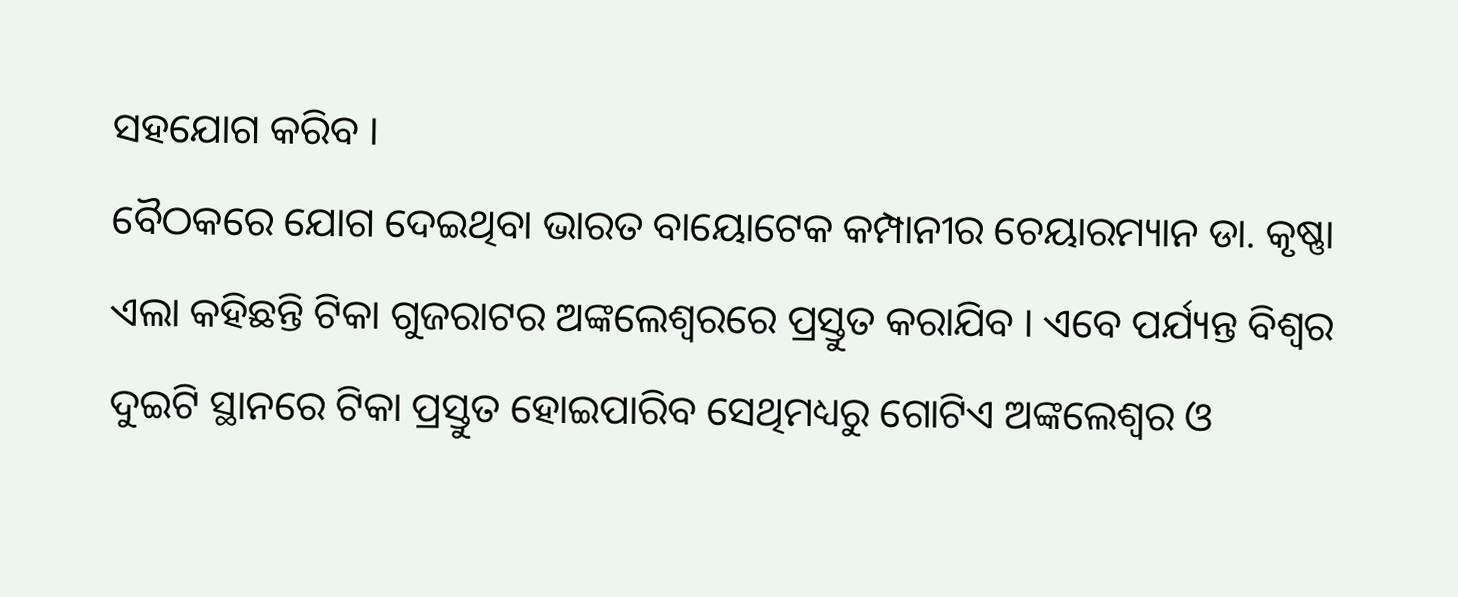ସହଯୋଗ କରିବ ।
ବୈଠକରେ ଯୋଗ ଦେଇଥିବା ଭାରତ ବାୟୋଟେକ କମ୍ପାନୀର ଚେୟାରମ୍ୟାନ ଡା. କୃଷ୍ଣା ଏଲା କହିଛନ୍ତି ଟିକା ଗୁଜରାଟର ଅଙ୍କଲେଶ୍ୱରରେ ପ୍ରସ୍ତୁତ କରାଯିବ । ଏବେ ପର୍ଯ୍ୟନ୍ତ ବିଶ୍ୱର ଦୁଇଟି ସ୍ଥାନରେ ଟିକା ପ୍ରସ୍ତୁତ ହୋଇପାରିବ ସେଥିମଧ୍ୟରୁ ଗୋଟିଏ ଅଙ୍କଲେଶ୍ୱର ଓ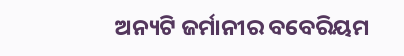ଅନ୍ୟଟି ଜର୍ମାନୀର ବବେରିୟମ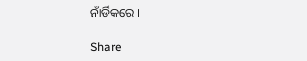ନାଁର୍ଡିକରେ ।

Share